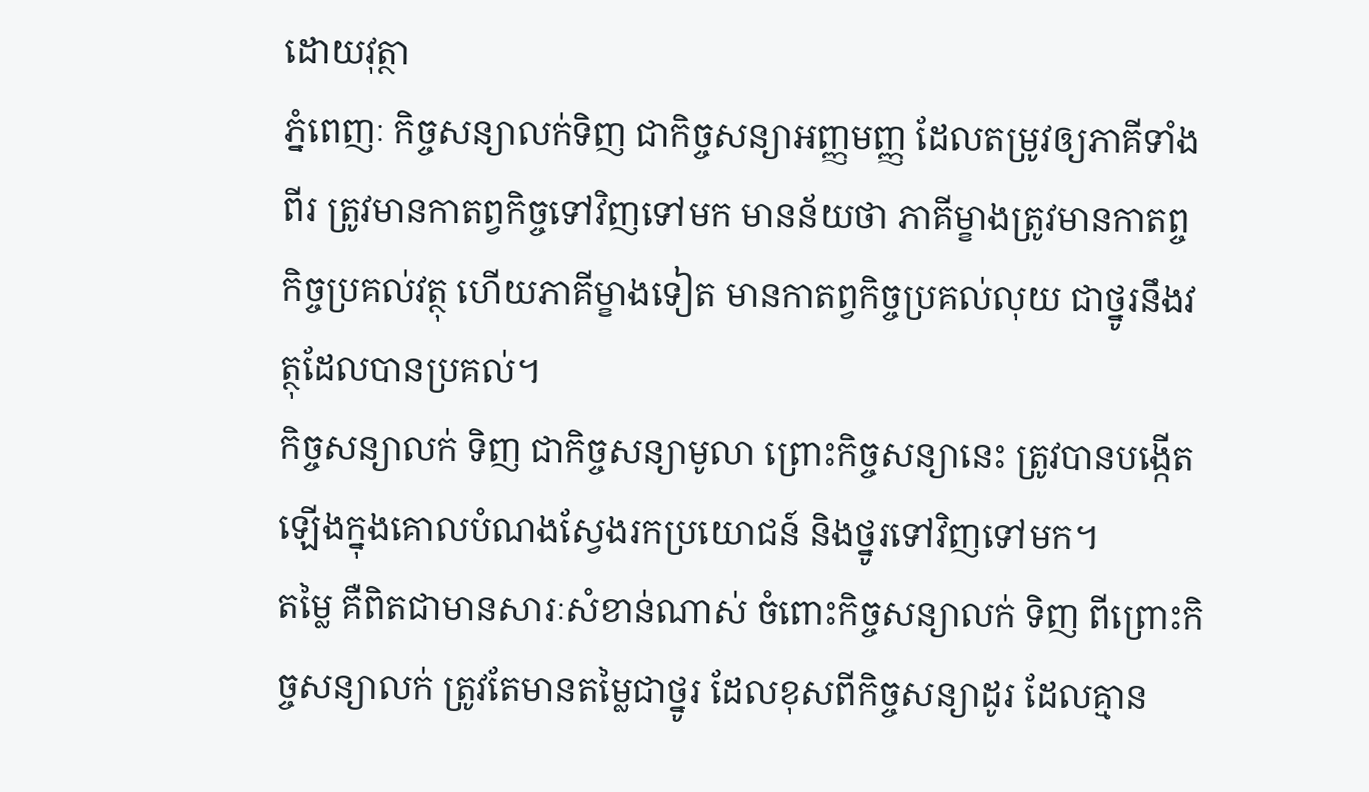ដោយវុត្ថា
ភ្នំពេញៈ កិច្ចសន្យាលក់ទិញ ជាកិច្ចសន្យាអញ្ញមញ្ញ ដែលតម្រូវឲ្យភាគីទាំងពីរ ត្រូវមានកាតព្វកិច្ចទៅវិញទៅមក មានន័យថា ភាគីម្ខាងត្រូវមានកាតព្ចកិច្ចប្រគល់វត្ថុ ហើយភាគីម្ខាងទៀត មានកាតព្វកិច្ចប្រគល់លុយ ជាថ្នូរនឹងវត្ថុដែលបានប្រគល់។
កិច្ចសន្យាលក់ ទិញ ជាកិច្ចសន្យាមូលា ព្រោះកិច្ចសន្យានេះ ត្រូវបានបង្កើតឡើងក្នុងគោលបំណងស្វែងរកប្រយោជន៍ និងថ្នូរទៅវិញទៅមក។
តម្លៃ គឺពិតជាមានសារៈសំខាន់ណាស់ ចំពោះកិច្ចសន្យាលក់ ទិញ ពីព្រោះកិច្ចសន្យាលក់ ត្រូវតែមានតម្លៃជាថ្នូរ ដែលខុសពីកិច្ចសន្យាដូរ ដែលគ្មាន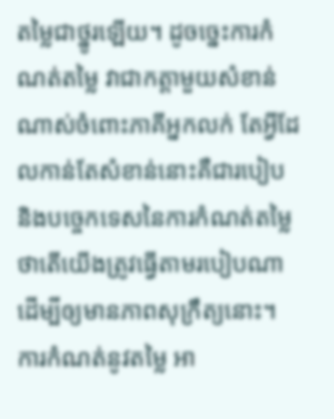តម្លៃជាថ្នូរឡើយ។ ដូចច្នេះការកំណត់តម្លៃ វាជាកត្តាមួយសំខាន់ណាស់ចំពោះភាគីអ្នកលក់ តែអ្វីដែលកាន់តែសំខាន់នោះគឺជារបៀប និងបច្ចេកទេសនៃការកំណត់តម្លៃ ថាតើយើងត្រូវធ្វើតាមរបៀបណា ដើម្បីឲ្យមានភាពសុក្រឹត្យនោះ។
ការកំណត់នូវតម្លៃ អា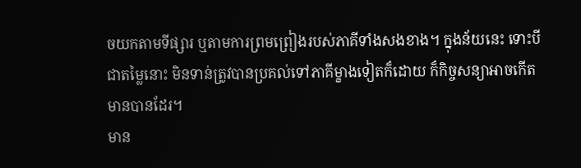ចយកតាមទីផ្សារ ឬតាមការព្រមព្រៀងរបស់ភាគីទាំងសងខាង។ ក្នុងន័យនេះ ទោះបីជាតម្លៃនោះ មិនទាន់ត្រូវបានប្រគល់ទៅភាគីម្ខាងទៀតក៏ដោយ ក៏កិច្ចសន្យាអាចកើតមានបានដែរ។
មាន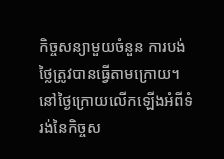កិច្ចសន្យាមួយចំនួន ការបង់ថ្លៃត្រូវបានធ្វើតាមក្រោយ។ នៅថ្ងៃក្រោយលើកឡើងអំពីទំរង់នៃកិច្ចស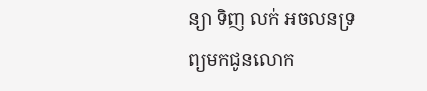ន្យា ទិញ លក់ អចលនទ្រព្យមកជូនលោក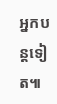អ្នកបន្តទៀត៕